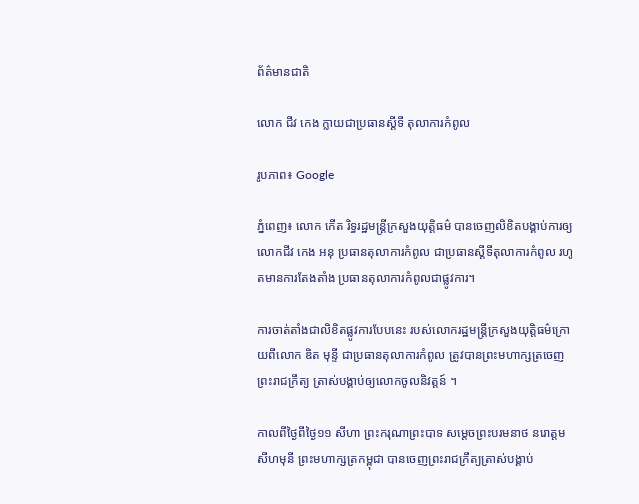ព័ត៌មានជាតិ

លោក ជីវ កេង ក្លាយជាប្រធានស្ដីទី តុលាការកំពូល

រូបភាព៖ Google

ភ្នំពេញ៖ លោក កើត រិទ្ធរដ្ឋមន្រ្តីក្រសួងយុត្តិធម៌ បានចេញលិខិតបង្គាប់ការឲ្យលោកជីវ កេង អនុ ប្រធានតុលាការកំពូល ជាប្រធានស្ដីទីតុលាការកំពូល រហូតមានការតែងតាំង ប្រធានតុលាការកំពូលជាផ្លូវការ។

ការចាត់តាំងជាលិខិតផ្លូវការបែបនេះ របស់លោករដ្ឋមន្រ្តីក្រសួងយុត្តិធម៌ក្រោយពីលោក ឌិត មុន្ទី ជាប្រធានតុលាការកំពូល ត្រូវបានព្រះមហាក្សត្រចេញព្រះរាជក្រឹត្យ ត្រាស់បង្គាប់ឲ្យលោកចូលនិវត្តន៍ ។

កាលពីថ្ងៃពីថ្ងៃ១១ សីហា ព្រះករុណាព្រះបាទ សម្ដេចព្រះបរមនាថ នរោត្តមសីហមុនី ព្រះមហាក្សត្រកម្ពុជា បានចេញព្រះរាជក្រឹត្យត្រាស់បង្គាប់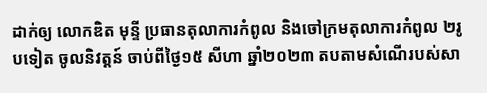ដាក់ឲ្យ លោកឌិត មុន្ទី ប្រធានតុលាការកំពូល និងចៅក្រមតុលាការកំពូល ២រូបទៀត ចូលនិវត្តន៍ ចាប់ពីថ្ងៃ១៥ សីហា ឆ្នាំ២០២៣ តបតាមសំណើរបស់សា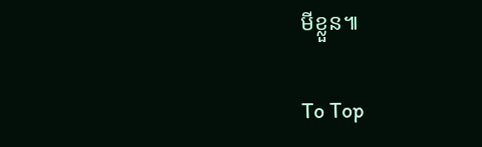មីខ្លួន៕

To Top